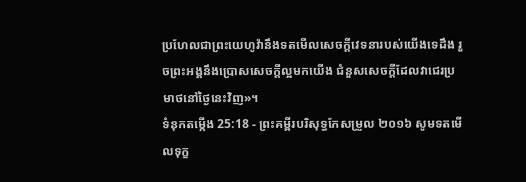ប្រហែលជាព្រះយេហូវ៉ានឹងទតមើលសេចក្ដីវេទនារបស់យើងទេដឹង រួចព្រះអង្គនឹងប្រោសសេចក្ដីល្អមកយើង ជំនួសសេចក្ដីដែលវាជេរប្រមាថនៅថ្ងៃនេះវិញ»។
ទំនុកតម្កើង 25:18 - ព្រះគម្ពីរបរិសុទ្ធកែសម្រួល ២០១៦ សូមទតមើលទុក្ខ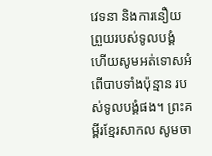វេទនា និងការនឿយព្រួយរបស់ទូលបង្គំ ហើយសូមអត់ទោសអំពើបាបទាំងប៉ុន្មាន របស់ទូលបង្គំផង។ ព្រះគម្ពីរខ្មែរសាកល សូមចា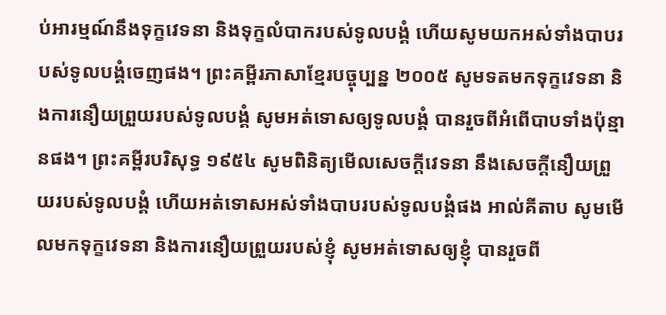ប់អារម្មណ៍នឹងទុក្ខវេទនា និងទុក្ខលំបាករបស់ទូលបង្គំ ហើយសូមយកអស់ទាំងបាបរបស់ទូលបង្គំចេញផង។ ព្រះគម្ពីរភាសាខ្មែរបច្ចុប្បន្ន ២០០៥ សូមទតមកទុក្ខវេទនា និងការនឿយព្រួយរបស់ទូលបង្គំ សូមអត់ទោសឲ្យទូលបង្គំ បានរួចពីអំពើបាបទាំងប៉ុន្មានផង។ ព្រះគម្ពីរបរិសុទ្ធ ១៩៥៤ សូមពិនិត្យមើលសេចក្ដីវេទនា នឹងសេចក្ដីនឿយព្រួយរបស់ទូលបង្គំ ហើយអត់ទោសអស់ទាំងបាបរបស់ទូលបង្គំផង អាល់គីតាប សូមមើលមកទុក្ខវេទនា និងការនឿយព្រួយរបស់ខ្ញុំ សូមអត់ទោសឲ្យខ្ញុំ បានរួចពី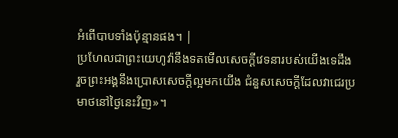អំពើបាបទាំងប៉ុន្មានផង។ |
ប្រហែលជាព្រះយេហូវ៉ានឹងទតមើលសេចក្ដីវេទនារបស់យើងទេដឹង រួចព្រះអង្គនឹងប្រោសសេចក្ដីល្អមកយើង ជំនួសសេចក្ដីដែលវាជេរប្រមាថនៅថ្ងៃនេះវិញ»។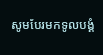សូមបែរមកទូលបង្គំ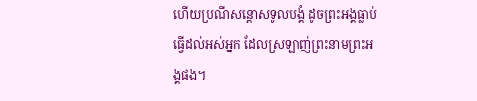ហើយប្រណីសន្ដោសទូលបង្គំ ដូចព្រះអង្គធ្លាប់ធ្វើដល់អស់អ្នក ដែលស្រឡាញ់ព្រះនាមព្រះអង្គផង។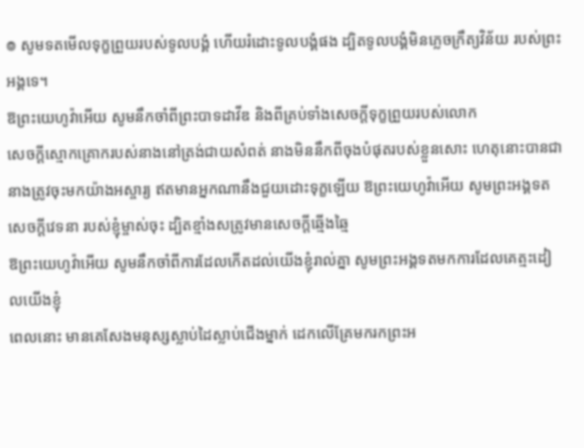៙ សូមទតមើលទុក្ខព្រួយរបស់ទូលបង្គំ ហើយរំដោះទូលបង្គំផង ដ្បិតទូលបង្គំមិនភ្លេចក្រឹត្យវិន័យ របស់ព្រះអង្គទេ។
ឱព្រះយេហូវ៉ាអើយ សូមនឹកចាំពីព្រះបាទដាវីឌ និងពីគ្រប់ទាំងសេចក្ដីទុក្ខព្រួយរបស់លោក
សេចក្ដីស្មោកគ្រោករបស់នាងនៅត្រង់ជាយសំពត់ នាងមិននឹកពីចុងបំផុតរបស់ខ្លួនសោះ ហេតុនោះបានជានាងត្រូវចុះមកយ៉ាងអស្ចារ្យ ឥតមានអ្នកណានឹងជួយដោះទុក្ខឡើយ ឱព្រះយេហូវ៉ាអើយ សូមព្រះអង្គទតសេចក្ដីវេទនា របស់ខ្ញុំម្ចាស់ចុះ ដ្បិតខ្មាំងសត្រូវមានសេចក្ដីឆ្មើងឆ្មៃ
ឱព្រះយេហូវ៉ាអើយ សូមនឹកចាំពីការដែលកើតដល់យើងខ្ញុំរាល់គ្នា សូមព្រះអង្គទតមកការដែលគេត្មះដៀលយើងខ្ញុំ
ពេលនោះ មានគេសែងមនុស្សស្លាប់ដៃស្លាប់ជើងម្នាក់ ដេកលើគ្រែមករកព្រះអ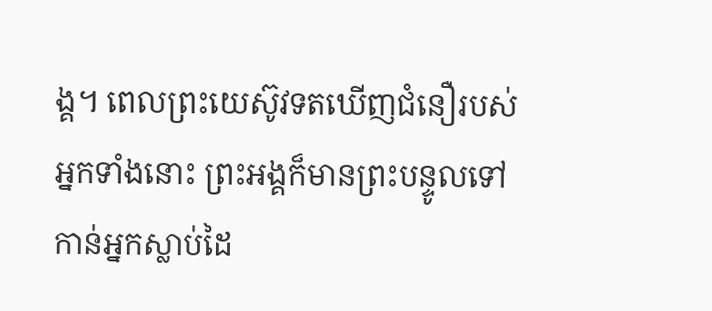ង្គ។ ពេលព្រះយេស៊ូវទតឃើញជំនឿរបស់អ្នកទាំងនោះ ព្រះអង្គក៏មានព្រះបន្ទូលទៅកាន់អ្នកស្លាប់ដៃ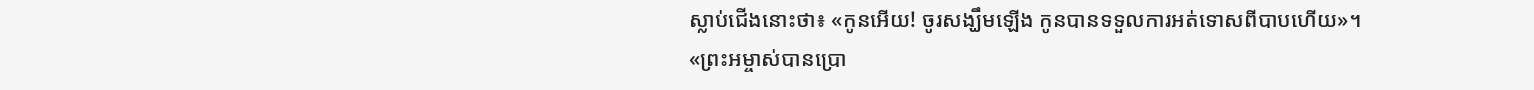ស្លាប់ជើងនោះថា៖ «កូនអើយ! ចូរសង្ឃឹមឡើង កូនបានទទួលការអត់ទោសពីបាបហើយ»។
«ព្រះអម្ចាស់បានប្រោ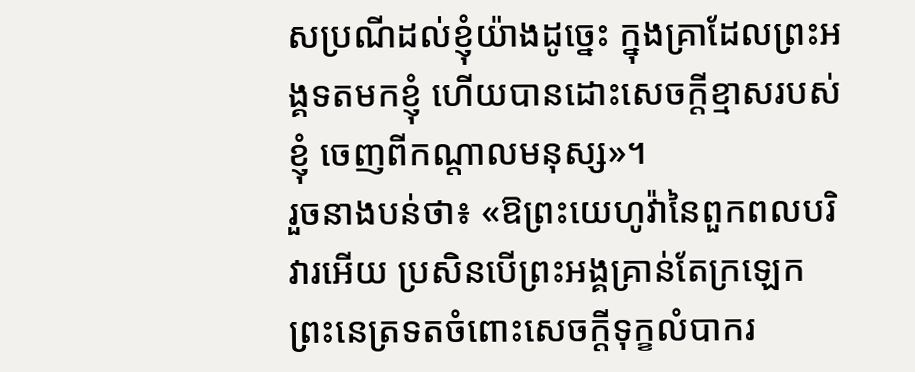សប្រណីដល់ខ្ញុំយ៉ាងដូច្នេះ ក្នុងគ្រាដែលព្រះអង្គទតមកខ្ញុំ ហើយបានដោះសេចក្តីខ្មាសរបស់ខ្ញុំ ចេញពីកណ្តាលមនុស្ស»។
រួចនាងបន់ថា៖ «ឱព្រះយេហូវ៉ានៃពួកពលបរិវារអើយ ប្រសិនបើព្រះអង្គគ្រាន់តែក្រឡេកព្រះនេត្រទតចំពោះសេចក្ដីទុក្ខលំបាករ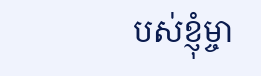បស់ខ្ញុំម្ចា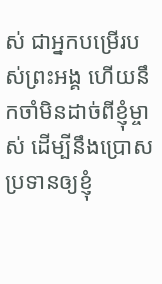ស់ ជាអ្នកបម្រើរបស់ព្រះអង្គ ហើយនឹកចាំមិនដាច់ពីខ្ញុំម្ចាស់ ដើម្បីនឹងប្រោសប្រទានឲ្យខ្ញុំ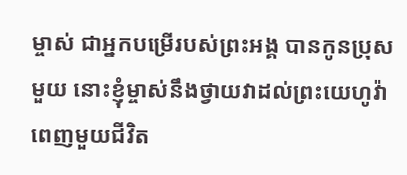ម្ចាស់ ជាអ្នកបម្រើរបស់ព្រះអង្គ បានកូនប្រុសមួយ នោះខ្ញុំម្ចាស់នឹងថ្វាយវាដល់ព្រះយេហូវ៉ាពេញមួយជីវិត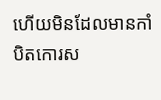ហើយមិនដែលមានកាំបិតកោរស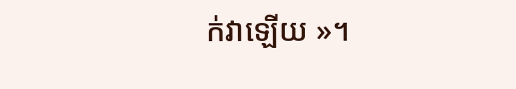ក់វាឡើយ »។